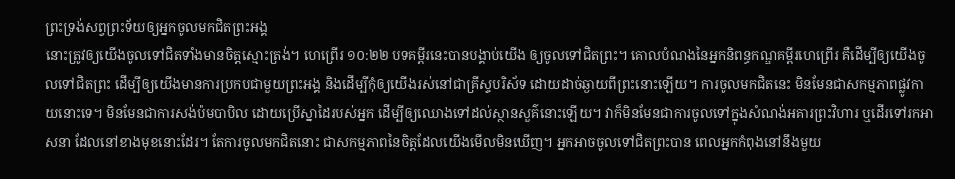ព្រះទ្រង់សព្វព្រះទ័យឲ្យអ្នកចូលមកជិតព្រះអង្គ
នោះត្រូវឲ្យយើងចូលទៅជិតទាំងមានចិត្តស្មោះត្រង់។ ហេព្រើរ ១០:២២ បទគម្ពីរនេះបានបង្គាប់យើង ឲ្យចូលទៅជិតព្រះ។ គោលបំណងនៃអ្នកនិពន្ធកណ្ឌគម្ពីរហេព្រើរ គឺដើម្បីឲ្យយើងចូលទៅជិតព្រះ ដើម្បីឲ្យយើងមានការប្រកបជាមួយព្រះអង្គ និងដើម្បីកុំឲ្យយើងរស់នៅជាគ្រីស្ទបរិស័ទ ដោយដាច់ឆ្ងាយពីព្រះនោះឡើយ។ ការចូលមកជិតនេះ មិនមែនជាសកម្មភាពផ្លូវកាយនោះទេ។ មិនមែនជាការសង់ប៉មបាបិល ដោយប្រើស្នាដៃរបស់អ្នក ដើម្បីឲ្យឈោងទៅដល់ស្ថានសួគ៌នោះឡើយ។ វាក៏មិនមែនជាការចូលទៅក្នុងសំណង់អគារព្រះវិហារ ឬដើរទៅរកអាសនា ដែលនៅខាងមុខនោះដែរ។ តែការចូលមកជិតនោះ ជាសកម្មភាពនៃចិត្តដែលយើងមើលមិនឃើញ។ អ្នកអាចចូលទៅជិតព្រះបាន ពេលអ្នកកំពុងនៅនឹងមួយ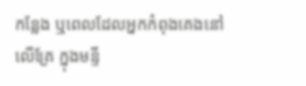កន្លែង ឬពេលដែលអ្នកកំពុងគេងនៅលើគ្រែ ក្នុងមន្ទី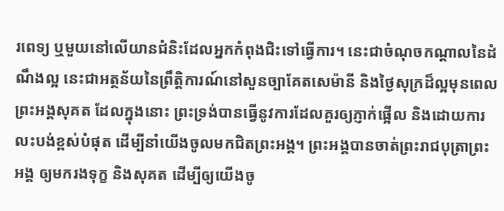រពេទ្យ ឬមួយនៅលើយានជំនិះដែលអ្នកកំពុងជិះទៅធ្វើការ។ នេះជាចំណុចកណ្តាលនៃដំណឹងល្អ នេះជាអត្ថន័យនៃព្រឹត្តិការណ៍នៅសួនច្បាគែតសេម៉ានី និងថ្ងៃសុក្រដ៏ល្អមុនពេលព្រះអង្គសុគត ដែលក្នុងនោះ ព្រះទ្រង់បានធ្វើនូវការដែលគួរឲ្យភ្ញាក់ផ្អើល និងដោយការលះបង់ខ្ពស់បំផុត ដើម្បីនាំយើងចូលមកជិតព្រះអង្គ។ ព្រះអង្គបានចាត់ព្រះរាជបុត្រាព្រះអង្គ ឲ្យមករងទុក្ខ និងសុគត ដើម្បីឲ្យយើងចូ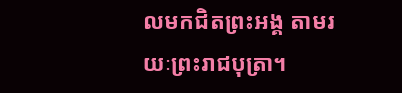លមកជិតព្រះអង្គ តាមរយៈព្រះរាជបុត្រា។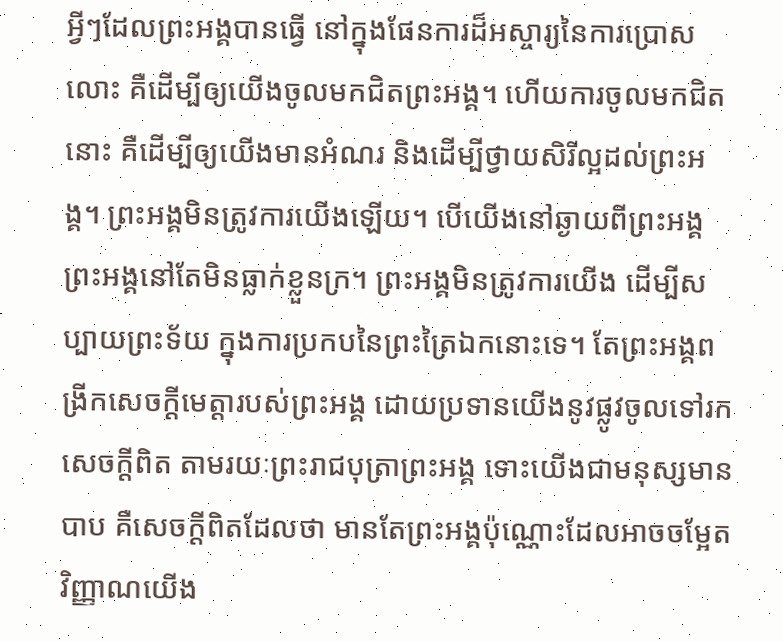អ្វីៗដែលព្រះអង្គបានធ្វើ នៅក្នុងផែនការដ៏អស្ចារ្យនៃការប្រោសលោះ គឺដើម្បីឲ្យយើងចូលមកជិតព្រះអង្គ។ ហើយការចូលមកជិតនោះ គឺដើម្បីឲ្យយើងមានអំណរ និងដើម្បីថ្វាយសិរីល្អដល់ព្រះអង្គ។ ព្រះអង្គមិនត្រូវការយើងឡើយ។ បើយើងនៅឆ្ងាយពីព្រះអង្គ ព្រះអង្គនៅតែមិនធ្លាក់ខ្លួនក្រ។ ព្រះអង្គមិនត្រូវការយើង ដើម្បីសប្បាយព្រះទ័យ ក្នុងការប្រកបនៃព្រះត្រៃឯកនោះទេ។ តែព្រះអង្គពង្រីកសេចក្តីមេត្តារបស់ព្រះអង្គ ដោយប្រទានយើងនូវផ្លូវចូលទៅរកសេចក្តីពិត តាមរយៈព្រះរាជបុត្រាព្រះអង្គ ទោះយើងជាមនុស្សមានបាប គឺសេចក្តីពិតដែលថា មានតែព្រះអង្គប៉ុណ្ណោះដែលអាចចម្អែតវិញ្ញាណយើង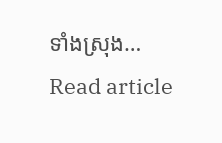ទាំងស្រុង…
Read article